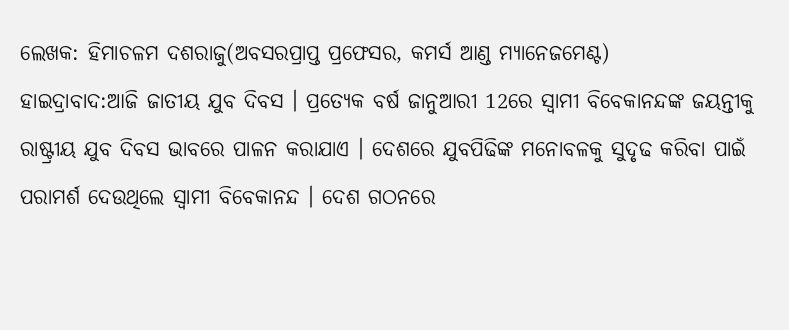ଲେଖକ: ହିମାଚଳମ ଦଶରାଜୁ(ଅବସରପ୍ରାପ୍ତ ପ୍ରଫେସର, କମର୍ସ ଆଣ୍ଡ ମ୍ୟାନେଜମେଣ୍ଟ)
ହାଇଦ୍ରାବାଦ:ଆଜି ଜାତୀୟ ଯୁବ ଦିବସ । ପ୍ରତ୍ୟେକ ବର୍ଷ ଜାନୁଆରୀ 12ରେ ସ୍ବାମୀ ବିବେକାନନ୍ଦଙ୍କ ଜୟନ୍ତୀକୁ ରାଷ୍ଟ୍ରୀୟ ଯୁବ ଦିବସ ଭାବରେ ପାଳନ କରାଯାଏ । ଦେଶରେ ଯୁବପିଢିଙ୍କ ମନୋବଳକୁ ସୁଦୃଢ କରିବା ପାଇଁ ପରାମର୍ଶ ଦେଉଥିଲେ ସ୍ବାମୀ ବିବେକାନନ୍ଦ । ଦେଶ ଗଠନରେ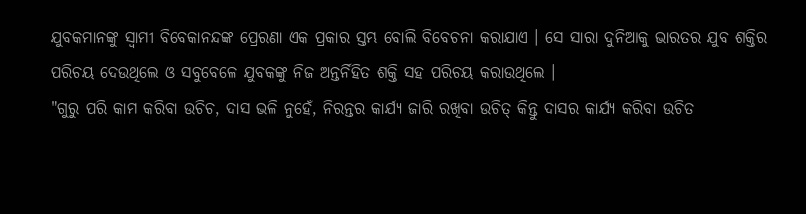ଯୁବକମାନଙ୍କୁ ସ୍ବାମୀ ବିବେକାନନ୍ଦଙ୍କ ପ୍ରେରଣା ଏକ ପ୍ରକାର ସ୍ତମ୍ଭ ବୋଲି ବିବେଚନା କରାଯାଏ । ସେ ସାରା ଦୁନିଆକୁ ଭାରତର ଯୁବ ଶକ୍ତିର ପରିଚୟ ଦେଉଥିଲେ ଓ ସବୁବେଳେ ଯୁବକଙ୍କୁ ନିଜ ଅନ୍ତର୍ନିହିତ ଶକ୍ତି ସହ ପରିଚୟ କରାଉଥିଲେ ।
"ଗୁରୁ ପରି କାମ କରିବା ଉଚିଚ, ଦାସ ଭଳି ନୁହେଁ, ନିରନ୍ତର କାର୍ଯ୍ୟ ଜାରି ରଖିବା ଉଚିତ୍ କିନ୍ତୁ ଦାସର କାର୍ଯ୍ୟ କରିବା ଉଚିତ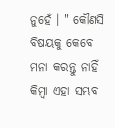ନୁହେଁ । " କୌଣସି ବିଷୟକୁ କେବେ ମନା କରନ୍ତୁ ନାହିଁ କିମ୍ବା ଏହା ସମ୍ଭବ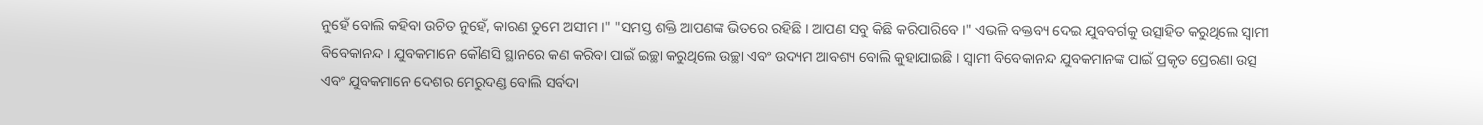ନୁହେଁ ବୋଲି କହିବା ଉଚିତ ନୁହେଁ, କାରଣ ତୁମେ ଅସୀମ ।" "ସମସ୍ତ ଶକ୍ତି ଆପଣଙ୍କ ଭିତରେ ରହିଛି । ଆପଣ ସବୁ କିଛି କରିପାରିବେ ।" ଏଭଳି ବକ୍ତବ୍ୟ ଦେଇ ଯୁବବର୍ଗକୁ ଉତ୍ସାହିତ କରୁଥିଲେ ସ୍ବାମୀ ବିବେକାନନ୍ଦ । ଯୁବକମାନେ କୌଣସି ସ୍ଥାନରେ କଣ କରିବା ପାଇଁ ଇଚ୍ଛା କରୁଥିଲେ ଉଚ୍ଛା ଏବଂ ଉଦ୍ୟମ ଆବଶ୍ୟ ବୋଲି କୁହାଯାଇଛି । ସ୍ବାମୀ ବିବେକାନନ୍ଦ ଯୁବକମାନଙ୍କ ପାଇଁ ପ୍ରକୃତ ପ୍ରେରଣା ଉତ୍ସ ଏବଂ ଯୁବକମାନେ ଦେଶର ମେରୁଦଣ୍ଡ ବୋଲି ସର୍ବଦା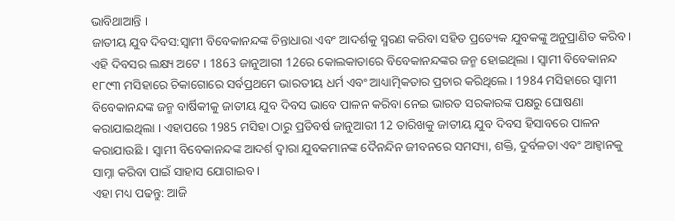ଭାବିଥାଆନ୍ତି ।
ଜାତୀୟ ଯୁବ ଦିବସ:ସ୍ୱାମୀ ବିବେକାନନ୍ଦଙ୍କ ଚିନ୍ତାଧାରା ଏବଂ ଆଦର୍ଶକୁ ସ୍ମରଣ କରିବା ସହିତ ପ୍ରତ୍ୟେକ ଯୁବକଙ୍କୁ ଅନୁପ୍ରାଣିତ କରିବ । ଏହି ଦିବସର ଲକ୍ଷ୍ୟ ଅଟେ । 1863 ଜାନୁଆରୀ 12ରେ କୋଲକାତାରେ ବିବେକାନନ୍ଦଙ୍କର ଜନ୍ମ ହୋଇଥିଲା । ସ୍ବାମୀ ବିବେକାନନ୍ଦ ୧୮୯୩ ମସିହାରେ ଚିକାଗୋରେ ସର୍ବପ୍ରଥମେ ଭାରତୀୟ ଧର୍ମ ଏବଂ ଆଧ୍ୟାତ୍ମିକତାର ପ୍ରଚାର କରିଥିଲେ । 1984 ମସିହାରେ ସ୍ୱାମୀ ବିବେକାନନ୍ଦଙ୍କ ଜନ୍ମ ବାର୍ଷିକୀକୁ ଜାତୀୟ ଯୁବ ଦିବସ ଭାବେ ପାଳନ କରିବା ନେଇ ଭାରତ ସରକାରଙ୍କ ପକ୍ଷରୁ ଘୋଷଣା କରାଯାଇଥିଲା । ଏହାପରେ 1985 ମସିହା ଠାରୁ ପ୍ରତିବର୍ଷ ଜାନୁଆରୀ 12 ତାରିଖକୁ ଜାତୀୟ ଯୁବ ଦିବସ ହିସାବରେ ପାଳନ କରାଯାଉଛି । ସ୍ବାମୀ ବିବେକାନନ୍ଦଙ୍କ ଆଦର୍ଶ ଦ୍ବାରା ଯୁବକମାନଙ୍କ ଦୈନନ୍ଦିନ ଜୀବନରେ ସମସ୍ୟା, ଶକ୍ତି, ଦୁର୍ବଳତା ଏବଂ ଆହ୍ବାନକୁ ସାମ୍ନା କରିବା ପାଇଁ ସାହାସ ଯୋଗାଇବ ।
ଏହା ମଧ୍ୟ ପଢନ୍ତୁ: ଆଜି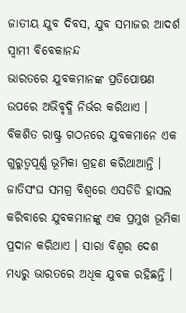ଜାତୀୟ ଯୁବ ଦିବସ, ଯୁବ ସମାଜର ଆଦର୍ଶ ସ୍ବାମୀ ବିବେକାନନ୍ଦ
ଭାରତରେ ଯୁବକମାନଙ୍କ ପ୍ରତିପୋଷଣ ଉପରେ ଅଭିବୃଦ୍ଧି ନିର୍ଭର କରିଥାଏ । ବିକଶିତ ରାଷ୍ଟ୍ର ଗଠନରେ ଯୁବକମାନେ ଏକ ଗୁରୁତ୍ୱପୂର୍ଣ୍ଣ ଭୂମିକା ଗ୍ରହଣ କରିଥାଆନ୍ତି । ଜାତିସଂଘ ସମଗ୍ର ବିଶ୍ୱରେ ଏସଡିଡି ହାସଲ କରିବାରେ ଯୁବକମାନଙ୍କୁ ଏକ ପ୍ରମୁଖ ଭୂମିକା ପ୍ରଦାନ କରିଥାଏ । ସାରା ବିଶ୍ବର ଦେଶ ମଧ୍ୟରୁ ଭାରତରେ ଅଧିକ ଯୁବକ ରହିଛନ୍ତି ।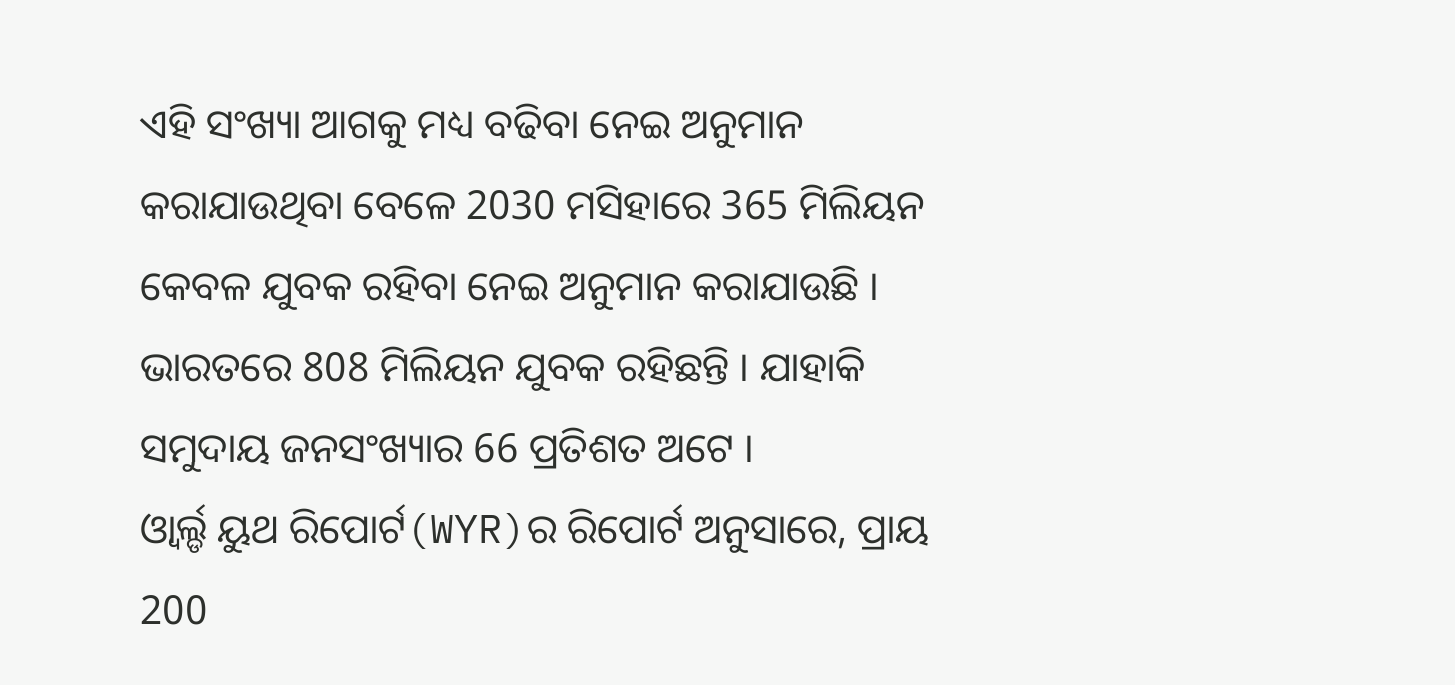ଏହି ସଂଖ୍ୟା ଆଗକୁ ମଧ୍ୟ ବଢିବା ନେଇ ଅନୁମାନ କରାଯାଉଥିବା ବେଳେ 2030 ମସିହାରେ 365 ମିଲିୟନ କେବଳ ଯୁବକ ରହିବା ନେଇ ଅନୁମାନ କରାଯାଉଛି । ଭାରତରେ 808 ମିଲିୟନ ଯୁବକ ରହିଛନ୍ତି । ଯାହାକି ସମୁଦାୟ ଜନସଂଖ୍ୟାର 66 ପ୍ରତିଶତ ଅଟେ ।
ଓ୍ବାର୍ଲ୍ଡ ୟୁଥ ରିପୋର୍ଟ(WYR)ର ରିପୋର୍ଟ ଅନୁସାରେ, ପ୍ରାୟ 200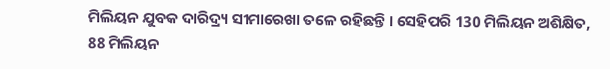ମିଲିୟନ ଯୁବକ ଦାରିଦ୍ର୍ୟ ସୀମାରେଖା ତଳେ ରହିଛନ୍ତି । ସେହିପରି 130 ମିଲିୟନ ଅଶିକ୍ଷିତ, 88 ମିଲିୟନ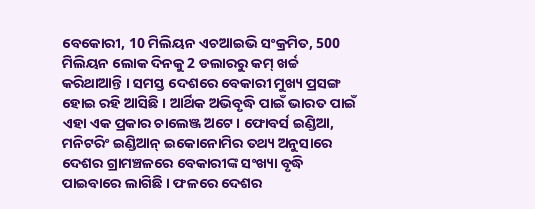ବେକୋରୀ, 10 ମିଲିୟନ ଏଚଆଇଭି ସଂକ୍ରମିତ, 500 ମିଲିୟନ ଲୋକ ଦିନକୁ 2 ଡଲାରରୁ କମ୍ ଖର୍ଚ୍ଚ କରିଥାଆନ୍ତି । ସମସ୍ତ ଦେଶରେ ବେକାରୀ ମୁଖ୍ୟ ପ୍ରସଙ୍ଗ ହୋଇ ରହି ଆସିଛି । ଆର୍ଥିକ ଅଭିବୃଦ୍ଧି ପାଇଁ ଭାରତ ପାଇଁ ଏହା ଏକ ପ୍ରକାର ଚାଲେଞ୍ଜ ଅଟେ। ଫୋବର୍ସ ଇଣ୍ଡିଆ, ମନିଟରିଂ ଇଣ୍ଡିଆନ୍ ଇକୋନୋମିର ତଥ୍ୟ ଅନୁସାରେ ଦେଶର ଗ୍ରାମଞ୍ଚଳରେ ବେକାରୀଙ୍କ ସଂଖ୍ୟା ବୃଦ୍ଧି ପାଇବାରେ ଲାଗିଛି । ଫଳରେ ଦେଶର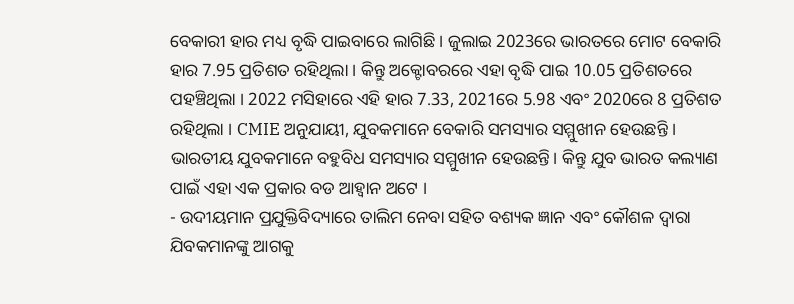ବେକାରୀ ହାର ମଧ୍ୟ ବୃଦ୍ଧି ପାଇବାରେ ଲାଗିଛି । ଜୁଲାଇ 2023ରେ ଭାରତରେ ମୋଟ ବେକାରି ହାର 7.95 ପ୍ରତିଶତ ରହିଥିଲା । କିନ୍ତୁ ଅକ୍ଟୋବରରେ ଏହା ବୃଦ୍ଧି ପାଇ 10.05 ପ୍ରତିଶତରେ ପହଞ୍ଚିଥିଲା । 2022 ମସିହାରେ ଏହି ହାର 7.33, 2021ରେ 5.98 ଏବଂ 2020ରେ 8 ପ୍ରତିଶତ ରହିଥିଲା । CMIE ଅନୁଯାୟୀ, ଯୁବକମାନେ ବେକାରି ସମସ୍ୟାର ସମ୍ମୁଖୀନ ହେଉଛନ୍ତି । ଭାରତୀୟ ଯୁବକମାନେ ବହୁବିଧ ସମସ୍ୟାର ସମ୍ମୁଖୀନ ହେଉଛନ୍ତି। କିନ୍ତୁ ଯୁବ ଭାରତ କଲ୍ୟାଣ ପାଇଁ ଏହା ଏକ ପ୍ରକାର ବଡ ଆହ୍ବାନ ଅଟେ ।
- ଉଦୀୟମାନ ପ୍ରଯୁକ୍ତିବିଦ୍ୟାରେ ତାଲିମ ନେବା ସହିତ ବଶ୍ୟକ ଜ୍ଞାନ ଏବଂ କୌଶଳ ଦ୍ବାରା ଯିବକମାନଙ୍କୁ ଆଗକୁ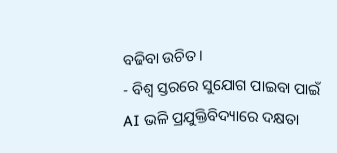ବଢିବା ଉଚିତ ।
- ବିଶ୍ବ ସ୍ତରରେ ସୁଯୋଗ ପାଇବା ପାଇଁ AI ଭଳି ପ୍ରଯୁକ୍ତିବିଦ୍ୟାରେ ଦକ୍ଷତା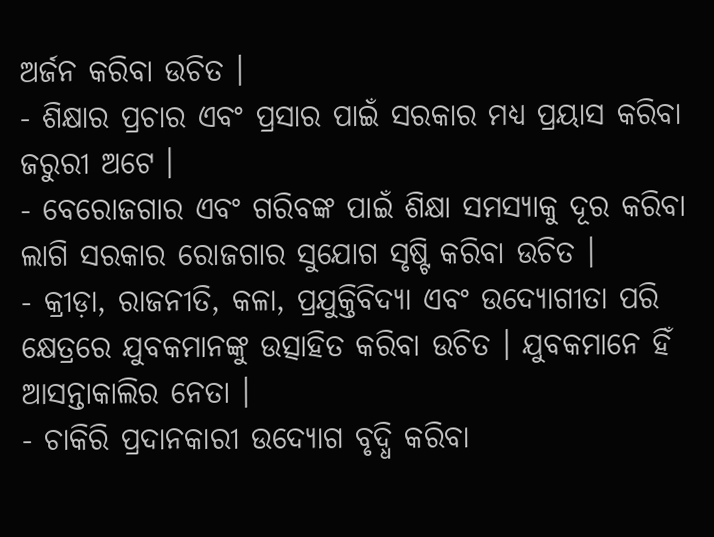ଅର୍ଜନ କରିବା ଉଚିତ ।
- ଶିକ୍ଷାର ପ୍ରଚାର ଏବଂ ପ୍ରସାର ପାଇଁ ସରକାର ମଧ୍ୟ ପ୍ରୟାସ କରିବା ଜରୁରୀ ଅଟେ ।
- ବେରୋଜଗାର ଏବଂ ଗରିବଙ୍କ ପାଇଁ ଶିକ୍ଷା ସମସ୍ୟାକୁ ଦୂର କରିବା ଲାଗି ସରକାର ରୋଜଗାର ସୁଯୋଗ ସୃଷ୍ଟି କରିବା ଉଚିତ ।
- କ୍ରୀଡ଼ା, ରାଜନୀତି, କଳା, ପ୍ରଯୁକ୍ତିବିଦ୍ୟା ଏବଂ ଉଦ୍ୟୋଗୀତା ପରି କ୍ଷେତ୍ରରେ ଯୁବକମାନଙ୍କୁ ଉତ୍ସାହିତ କରିବା ଉଚିତ । ଯୁବକମାନେ ହିଁ ଆସନ୍ତାକାଲିର ନେତା ।
- ଚାକିରି ପ୍ରଦାନକାରୀ ଉଦ୍ୟୋଗ ବୃଦ୍ଧି କରିବା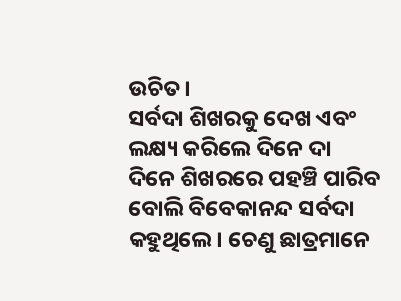ଉଚିତ।
ସର୍ବଦା ଶିଖରକୁ ଦେଖ ଏବଂ ଲକ୍ଷ୍ୟ କରିଲେ ଦିନେ ଦା ଦିନେ ଶିଖରରେ ପହଞ୍ଚି ପାରିବ ବୋଲି ବିବେକାନନ୍ଦ ସର୍ବଦା କହୁଥିଲେ। ଚେଣୁ ଛାତ୍ରମାନେ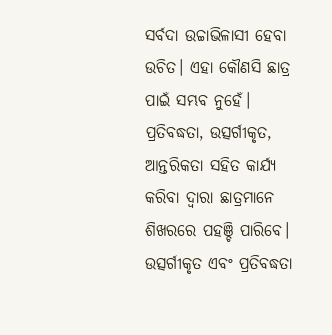ସର୍ବଦା ଉଚ୍ଚାଭିଳାସୀ ହେବା ଉଚିତ। ଏହା କୌଣସି ଛାତ୍ର ପାଇଁ ସମ୍ଭବ ନୁହେଁ। ପ୍ରତିବଦ୍ଧତା, ଉତ୍ସର୍ଗୀକୃତ, ଆନ୍ତରିକତା ସହିତ କାର୍ଯ୍ୟ କରିବା ଦ୍ବାରା ଛାତ୍ରମାନେ ଶିଖରରେ ପହଞ୍ଚି ପାରିବେ। ଉତ୍ସର୍ଗୀକୃତ ଏବଂ ପ୍ରତିବଦ୍ଧତା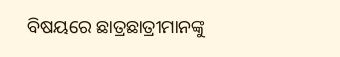ବିଷୟରେ ଛାତ୍ରଛାତ୍ରୀମାନଙ୍କୁ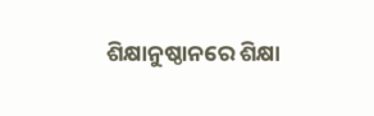ଶିକ୍ଷାନୁଷ୍ଠାନରେ ଶିକ୍ଷା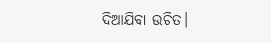ଦିଆଯିବା ଉଚିତ।